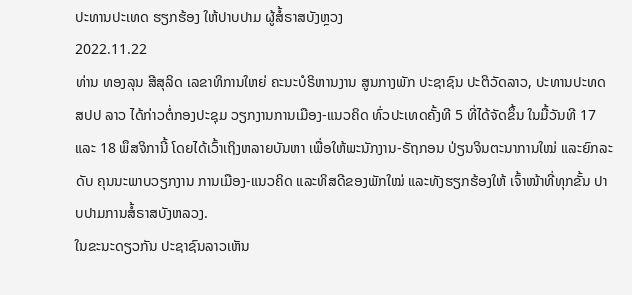ປະທານປະເທດ ຮຽກຮ້ອງ ໃຫ້ປາບປາມ ຜູ້ສໍ້ຣາສບັງຫຼວງ
2022.11.22
ທ່ານ ທອງລຸນ ສີສຸລິດ ເລຂາທິການໃຫຍ່ ຄະນະບໍຣິຫານງານ ສູນກາງພັກ ປະຊາຊົນ ປະຕິວັດລາວ, ປະທານປະທດ ສປປ ລາວ ໄດ້ກ່າວຕໍ່ກອງປະຊຸມ ວຽກງານການເມືອງ-ແນວຄິດ ທົ່ວປະເທດຄັ້ງທີ 5 ທີ່ໄດ້ຈັດຂຶ້ນ ໃນມື້ວັນທີ 17 ແລະ 18 ພຶສຈິການີ້ ໂດຍໄດ້ເວົ້າເຖິງຫລາຍບັນຫາ ເພື່ອໃຫ້ພະນັກງານ-ຣັຖກອນ ປ່ຽນຈິນຕະນາການໃໝ່ ແລະຍົກລະດັບ ຄຸນນະພາບວຽກງານ ການເມືອງ-ແນວຄິດ ແລະທິສດີຂອງພັກໃໝ່ ແລະທັງຮຽກຮ້ອງໃຫ້ ເຈົ້າໜ້າທີ່ທຸກຂັ້ນ ປາບປາມການສໍ້ຣາສບັງຫລວງ.
ໃນຂະນະດຽວກັນ ປະຊາຊົນລາວເຫັນ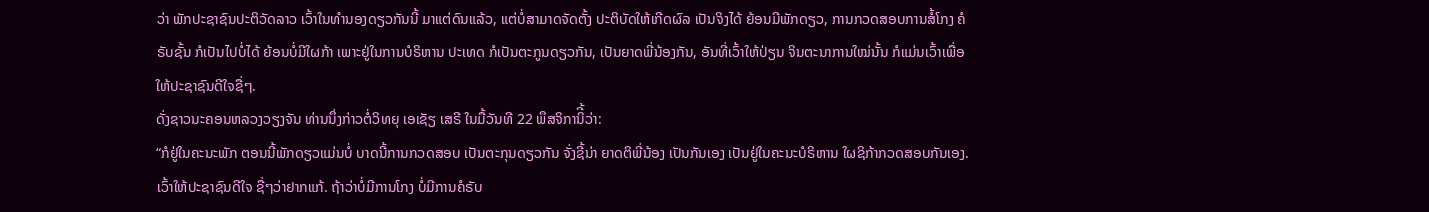ວ່າ ພັກປະຊາຊົນປະຕິວັດລາວ ເວົ້າໃນທໍານອງດຽວກັນນີ້ ມາແຕ່ດົນແລ້ວ, ແຕ່ບໍ່ສາມາດຈັດຕັ້ງ ປະຕິບັດໃຫ້ເກີດຜົລ ເປັນຈິງໄດ້ ຍ້ອນມີພັກດຽວ, ການກວດສອບການສໍ້ໂກງ ຄໍຣັບຊັ້ນ ກໍເປັນໄປບໍ່ໄດ້ ຍ້ອນບໍ່ມີໃຜກ້າ ເພາະຢູ່ໃນການບໍຣິຫານ ປະເທດ ກໍເປັນຕະກູນດຽວກັນ, ເປັນຍາດພີ່ນ້ອງກັນ, ອັນທີ່ເວົ້າໃຫ້ປ່ຽນ ຈິນຕະນາການໃໝ່ນັ້ນ ກໍແມ່ນເວົ້າເພື່ອໃຫ້ປະຊາຊົນດີໃຈຊື່ໆ.
ດັ່ງຊາວນະຄອນຫລວງວຽງຈັນ ທ່ານນຶ່ງກ່າວຕໍ່ວິທຍຸ ເອເຊັຽ ເສຣີ ໃນມື້ວັນທີ 22 ພຶສຈິການິີ້ວ່າ:
“ກໍຢູ່ໃນຄະນະພັກ ຕອນນີ້ພັກດຽວແມ່ນບໍ່ ບາດນີ້ການກວດສອບ ເປັນຕະກຸນດຽວກັນ ຈັ່ງຊີ້ນ່າ ຍາດຕິພີ່ນ້ອງ ເປັນກັນເອງ ເປັນຢູ່ໃນຄະນະບໍຣິຫານ ໃຜຊິກ້າກວດສອບກັນເອງ. ເວົ້າໃຫ້ປະຊາຊົນດີໃຈ ຊື່ໆວ່າຢາກແກ້. ຖ້າວ່າບໍ່ມີການໂກງ ບໍ່ມີການຄໍຣັບ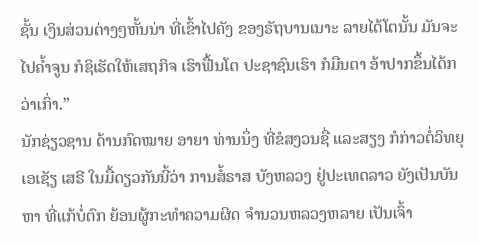ຊັ້ນ ເງິນສ່ວນຕ່າງໆຫັ້ນນ່າ ທີ່ເຂົ້າໄປຄັງ ຂອງຣັຖບານເນາະ ລາຍໄດ້ໂຕນັ້ນ ມັນຈະໄປຄໍ້າຈູນ ກໍຊິເຮັດໃຫ້ເສຖກິຈ ເຮົາຟື້ນໂຕ ປະຊາຊົນເຮົາ ກໍມືນຕາ ອ້າປາກຂຶ້ນໄດ້ກວ່າເກົ່າ.”
ນັກຊ່ຽວຊານ ດ້ານກົດໝາຍ ອາຍາ ທ່ານນຶ່ງ ທີ່ຂໍສງວນຊື່ ແລະສຽງ ກໍກ່າວຕໍ່ວິທຍຸ ເອເຊັຽ ເສຣີ ໃນມື້ດຽວກັນນີ້ວ່າ ການສໍ້ຣາສ ບັງຫລວງ ຢູ່ປະເທດລາວ ຍັງເປັນບັນຫາ ທີ່ແກ້ບໍ່ຕົກ ຍ້ອນຜູ້ກະທໍາຄວາມຜິດ ຈໍານວນຫລວງຫລາຍ ເປັນເຈົ້າ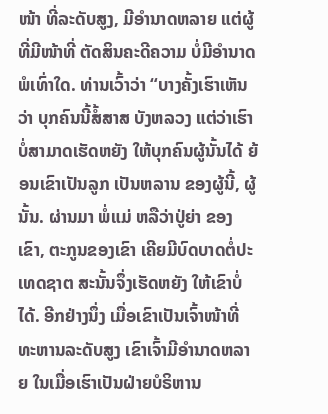ໜ້າ ທີ່ລະດັບສູງ, ມີອໍານາດຫລາຍ ແຕ່ຜູ້ທີ່ມີໜ້າທີ່ ຕັດສິນຄະດີຄວາມ ບໍ່ມີອໍານາດພໍເທົ່າໃດ. ທ່ານເວົ້າວ່າ “ບາງຄັ້ງເຮົາເຫັນວ່າ ບຸກຄົນນີ້ສໍ້ສາສ ບັງຫລວງ ແຕ່ວ່າເຮົາບໍ່ສາມາດເຮັດຫຍັງ ໃຫ້ບຸກຄົນຜູ້ນັ້ນໄດ້ ຍ້ອນເຂົາເປັນລູກ ເປັນຫລານ ຂອງຜູ້ນີ້, ຜູ້ນັ້ນ. ຜ່ານມາ ພໍ່ແມ່ ຫລືວ່າປູ່ຍ່າ ຂອງເຂົາ, ຕະກູນຂອງເຂົາ ເຄີຍມີບົດບາດຕໍ່ປະເທດຊາຕ ສະນັ້ນຈຶ່ງເຮັດຫຍັງ ໃຫ້ເຂົາບໍ່ໄດ້. ອີກຢ່າງນຶ່ງ ເມື່ອເຂົາເປັນເຈົ້າໜ້າທີ່ ທະຫານລະດັບສູງ ເຂົາເຈົ້າມີອໍານາດຫລາຍ ໃນເມື່ອເຮົາເປັນຝ່າຍບໍຣິຫານ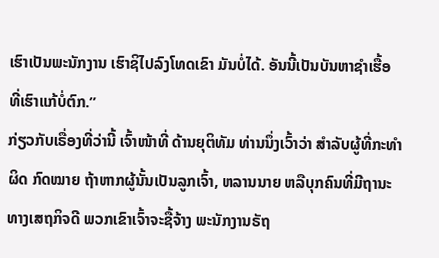ເຮົາເປັນພະນັກງານ ເຮົາຊິໄປລົງໂທດເຂົາ ມັນບໍ່ໄດ້. ອັນນີ້ເປັນບັນຫາຊໍາເຮື້ອ ທີ່ເຮົາແກ້ບໍ່ຕົກ.”
ກ່ຽວກັບເຣື່ອງທີ່ວ່ານີ້ ເຈົ້າໜ້າທີ່ ດ້ານຍຸຕິທັມ ທ່ານນຶ່ງເວົ້າວ່າ ສໍາລັບຜູ້ທີ່ກະທໍາຜິດ ກົດໝາຍ ຖ້າຫາກຜູ້ນັ້ນເປັນລູກເຈົ້າ, ຫລານນາຍ ຫລືບຸກຄົນທີ່ມີຖານະ ທາງເສຖກິຈດີ ພວກເຂົາເຈົ້າຈະຊື້ຈ້າງ ພະນັກງານຣັຖ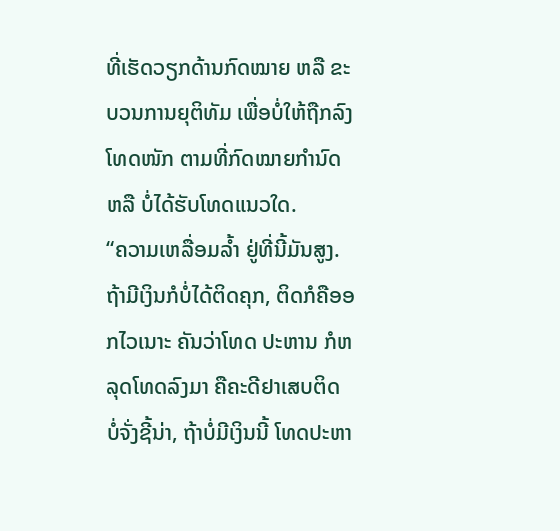ທີ່ເຮັດວຽກດ້ານກົດໝາຍ ຫລື ຂະບວນການຍຸຕິທັມ ເພື່ອບໍ່ໃຫ້ຖືກລົງໂທດໜັກ ຕາມທີ່ກົດໝາຍກໍານົດ ຫລື ບໍ່ໄດ້ຮັບໂທດແນວໃດ.
“ຄວາມເຫລື່ອມລໍ້າ ຢູ່ທີ່ນີ້ມັນສູງ. ຖ້າມີເງິນກໍບໍ່ໄດ້ຕິດຄຸກ, ຕິດກໍຄືອອກໄວເນາະ ຄັນວ່າໂທດ ປະຫານ ກໍຫລຸດໂທດລົງມາ ຄືຄະດີຢາເສບຕິດ ບໍ່ຈັ່ງຊີ້ນ່າ, ຖ້າບໍ່ມີເງິນນີ້ ໂທດປະຫາ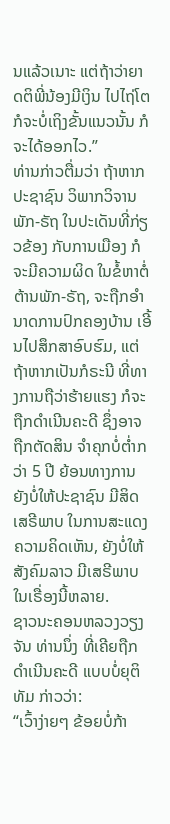ນແລ້ວເນາະ ແຕ່ຖ້າວ່າຍາດຕິພີ່ນ້ອງມີເງິນ ໄປໄຖ່ໂຕ ກໍຈະບໍ່ເຖິງຂັ້ນແນວນັ້ນ ກໍຈະໄດ້ອອກໄວ.”
ທ່ານກ່າວຕື່ມວ່າ ຖ້າຫາກປະຊາຊົນ ວິພາກວິຈານ ພັກ-ຣັຖ ໃນປະເດັນທີ່ກ່ຽວຂ້ອງ ກັບການເມືອງ ກໍຈະມີຄວາມຜິດ ໃນຂໍ້ຫາຕໍ່ຕ້ານພັກ-ຣັຖ, ຈະຖືກອໍານາດການປົກຄອງບ້ານ ເອີ້ນໄປສຶກສາອົບຮົມ, ແຕ່ຖ້າຫາກເປັນກໍຣະນີ ທີ່ທາງການຖືວ່າຮ້າຍແຮງ ກໍຈະຖືກດໍາເນີນຄະດີ ຊຶ່ງອາຈຖືກຕັດສິນ ຈໍາຄຸກບໍ່ຕໍ່າກວ່າ 5 ປີ ຍ້ອນທາງການ ຍັງບໍ່ໃຫ້ປະຊາຊົນ ມີສິດເສຣີພາບ ໃນການສະແດງຄວາມຄິດເຫັນ, ຍັງບໍ່ໃຫ້ສັງຄົມລາວ ມີເສຣີພາບ ໃນເຣື່ອງນີ້ຫລາຍ.
ຊາວນະຄອນຫລວງວຽງຈັນ ທ່ານນຶ່ງ ທີ່ເຄີຍຖືກດໍາເນີນຄະດີ ແບບບໍ່ຍຸຕິທັມ ກ່າວວ່າ:
“ເວົ້າງ່າຍໆ ຂ້ອຍບໍ່ກ້າ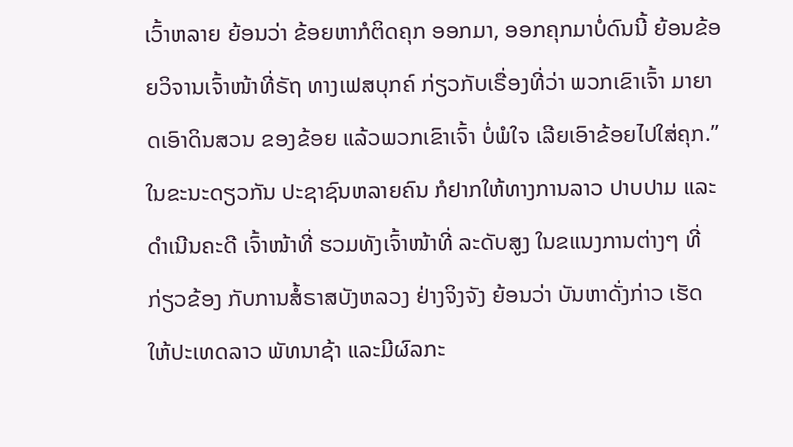ເວົ້າຫລາຍ ຍ້ອນວ່າ ຂ້ອຍຫາກໍຕິດຄຸກ ອອກມາ, ອອກຄຸກມາບໍ່ດົນນີ້ ຍ້ອນຂ້ອຍວິຈານເຈົ້າໜ້າທີ່ຣັຖ ທາງເຟສບຸກຄ໌ ກ່ຽວກັບເຣື່ອງທີ່ວ່າ ພວກເຂົາເຈົ້າ ມາຍາດເອົາດິນສວນ ຂອງຂ້ອຍ ແລ້ວພວກເຂົາເຈົ້າ ບໍ່ພໍໃຈ ເລີຍເອົາຂ້ອຍໄປໃສ່ຄຸກ.”
ໃນຂະນະດຽວກັນ ປະຊາຊົນຫລາຍຄົນ ກໍຢາກໃຫ້ທາງການລາວ ປາບປາມ ແລະດໍາເນີນຄະດີ ເຈົ້າໜ້າທີ່ ຮວມທັງເຈົ້າໜ້າທີ່ ລະດັບສູງ ໃນຂແນງການຕ່າງໆ ທີ່ກ່ຽວຂ້ອງ ກັບການສໍ້ຣາສບັງຫລວງ ຢ່າງຈິງຈັງ ຍ້ອນວ່າ ບັນຫາດັ່ງກ່າວ ເຮັດໃຫ້ປະເທດລາວ ພັທນາຊ້າ ແລະມີຜົລກະ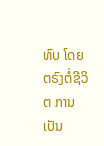ທົບ ໂດຍຕຣົງຕໍ່ຊີວິຕ ການເປັນ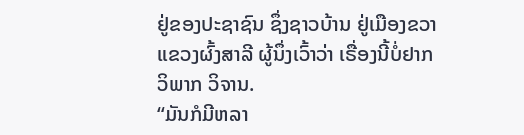ຢູ່ຂອງປະຊາຊົນ ຊຶ່ງຊາວບ້ານ ຢູ່ເມືອງຂວາ ແຂວງຜົ້ງສາລີ ຜູ້ນຶ່ງເວົ້າວ່າ ເຣື່ອງນີ້ບໍ່ຢາກວິພາກ ວິຈານ.
“ມັນກໍມີຫລາ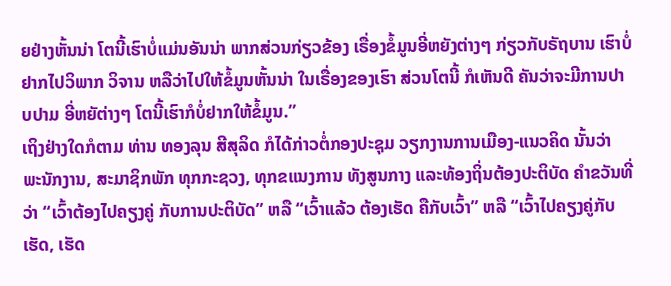ຍຢ່າງຫັ້ນນ່າ ໂຕນີ້ເຮົາບໍ່ແມ່ນອັນນ່າ ພາກສ່ວນກ່ຽວຂ້ອງ ເຣື່ອງຂໍ້ມູນອີ່ຫຍັງຕ່າງໆ ກ່ຽວກັບຣັຖບານ ເຮົາບໍ່ຢາກໄປວິພາກ ວິຈານ ຫລືວ່າໄປໃຫ້ຂໍ້ມູນຫັ້ນນ່າ ໃນເຣື່ອງຂອງເຮົາ ສ່ວນໂຕນີ້ ກໍເຫັນດີ ຄັນວ່າຈະມີການປາບປາມ ອີ່ຫຍັຕ່າງໆ ໂຕນີ້ເຮົາກໍບໍ່ຢາກໃຫ້ຂໍ້ມູນ.”
ເຖິງຢ່າງໃດກໍຕາມ ທ່ານ ທອງລຸນ ສີສຸລິດ ກໍໄດ້ກ່າວຕໍ່ກອງປະຊຸມ ວຽກງານການເມືອງ-ແນວຄິດ ນັ້ນວ່າ ພະນັກງານ, ສະມາຊິກພັກ ທຸກກະຊວງ, ທຸກຂແນງການ ທັງສູນກາງ ແລະທ້ອງຖິ່ນຕ້ອງປະຕິບັດ ຄໍາຂວັນທີ່ວ່າ “ເວົ້າຕ້ອງໄປຄຽງຄູ່ ກັບການປະຕິບັດ” ຫລື “ເວົ້າແລ້ວ ຕ້ອງເຮັດ ຄືກັບເວົ້າ” ຫລື “ເວົ້າໄປຄຽງຄູ່ກັບເຮັດ, ເຮັດ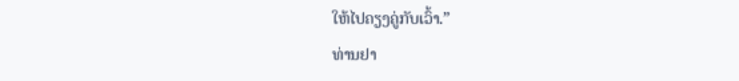ໃຫ້ໄປຄຽງຄູ່ກັບເວົ້າ.”
ທ່ານຢາ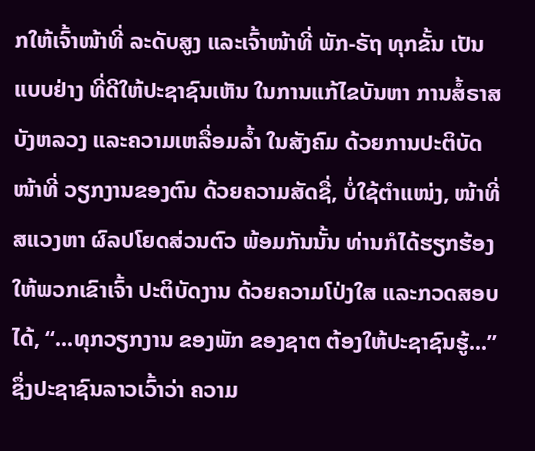ກໃຫ້ເຈົ້າໜ້າທີ່ ລະດັບສູງ ແລະເຈົ້າໜ້າທີ່ ພັກ-ຣັຖ ທຸກຂັ້ນ ເປັນແບບຢ່າງ ທີ່ດີໃຫ້ປະຊາຊົນເຫັນ ໃນການແກ້ໄຂບັນຫາ ການສໍ້ຣາສບັງຫລວງ ແລະຄວາມເຫລື່ອມລໍ້າ ໃນສັງຄົມ ດ້ວຍການປະຕິບັດໜ້າທີ່ ວຽກງານຂອງຕົນ ດ້ວຍຄວາມສັດຊື່, ບໍ່ໃຊ້ຕໍາແໜ່ງ, ໜ້າທີ່ສແວງຫາ ຜົລປໂຍດສ່ວນຕົວ ພ້ອມກັນນັ້ນ ທ່ານກໍໄດ້ຮຽກຮ້ອງ ໃຫ້ພວກເຂົາເຈົ້າ ປະຕິບັດງານ ດ້ວຍຄວາມໂປ່ງໃສ ແລະກວດສອບໄດ້, “...ທຸກວຽກງານ ຂອງພັກ ຂອງຊາຕ ຕ້ອງໃຫ້ປະຊາຊົນຮູ້...” ຊຶ່ງປະຊາຊົນລາວເວົ້າວ່າ ຄວາມ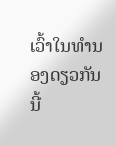ເວົ້າໃນທໍານອງດຽວກັນນີ້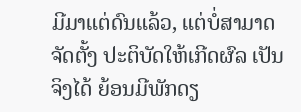ມີມາແຕ່ດົນແລ້ວ, ແຕ່ບໍ່ສາມາດຈັດຕັ້ງ ປະຕິບັດໃຫ້ເກີດຜົລ ເປັນຈິງໄດ້ ຍ້ອນມີພັກດຽ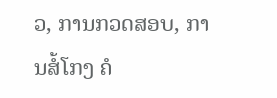ວ, ການກວດສອບ, ການສໍ້ໂກງ ຄໍ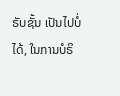ຣັບຊັ້ນ ເປັນໄປບໍ່ໄດ້, ໃນການບໍຣິ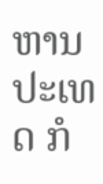ຫານປະເທດ ກໍ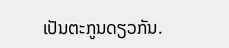ເປັນຕະກູນດຽວກັນ.